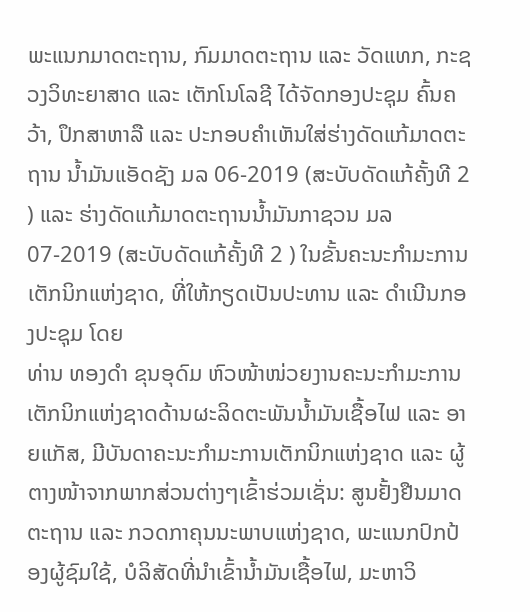ພະແນກມາດຕະຖານ, ກົມມາດຕະຖານ ແລະ ວັດແທກ, ກະຊວງວິທະຍາສາດ ແລະ ເຕັກໂນໂລຊີ ໄດ້ຈັດກອງປະຊຸມ ຄົ້ນຄວ້າ, ປຶກສາຫາລື ແລະ ປະກອບຄຳເຫັນໃສ່ຮ່າງດັດແກ້ມາດຕະຖານ ນ້ຳມັນແອັດຊັງ ມລ 06-2019 (ສະບັບດັດແກ້ຄັ້ງທີ 2 ) ແລະ ຮ່າງດັດແກ້ມາດຕະຖານນໍ້າມັນກາຊວນ ມລ 07-2019 (ສະບັບດັດແກ້ຄັ້ງທີ 2 ) ໃນຂັ້ນຄະນະກໍາມະການເຕັກນິກແຫ່ງຊາດ, ທີ່ໃຫ້ກຽດເປັນປະທານ ແລະ ດຳເນີນກອງປະຊຸມ ໂດຍ
ທ່ານ ທອງດຳ ຂຸນອຸດົມ ຫົວໜ້າໜ່ວຍງານຄະນະກຳມະການເຕັກນິກແຫ່ງຊາດດ້ານຜະລິດຕະພັນນ້ຳມັນເຊື້ອໄຟ ແລະ ອາຍແກັສ, ມີບັນດາຄະນະກຳມະການເຕັກນິກແຫ່ງຊາດ ແລະ ຜູ້ຕາງໜ້າຈາກພາກສ່ວນຕ່າງໆເຂົ້າຮ່ວມເຊັ່ນ: ສູນຢັ້ງຢືນມາດຕະຖານ ແລະ ກວດກາຄຸນນະພາບແຫ່ງຊາດ, ພະແນກປົກປ້ອງຜູ້ຊົມໃຊ້, ບໍລິສັດທີ່ນຳເຂົ້ານ້ຳມັນເຊື້ອໄຟ, ມະຫາວິ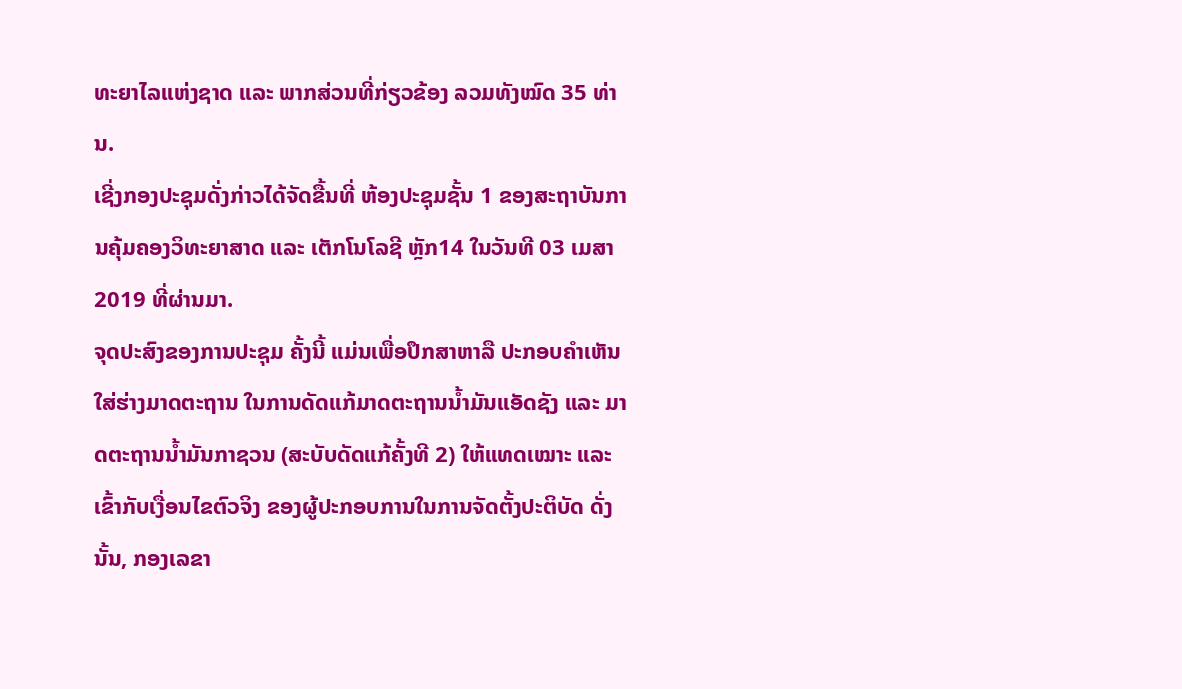ທະຍາໄລແຫ່ງຊາດ ແລະ ພາກສ່ວນທີ່ກ່ຽວຂ້ອງ ລວມທັງໝົດ 35 ທ່ານ.
ເຊີ່ງກອງປະຊຸມດັ່ງກ່າວໄດ້ຈັດຂື້ນທີ່ ຫ້ອງປະຊຸມຊັ້ນ 1 ຂອງສະຖາບັນການຄຸ້ມຄອງວິທະຍາສາດ ແລະ ເຕັກໂນໂລຊີ ຫຼັກ14 ໃນວັນທີ 03 ເມສາ 2019 ທີ່ຜ່ານມາ.
ຈຸດປະສົງຂອງການປະຊຸມ ຄັ້ງນີ້ ແມ່ນເພື່ອປຶກສາຫາລື ປະກອບຄຳເຫັນໃສ່ຮ່າງມາດຕະຖານ ໃນການດັດແກ້ມາດຕະຖານນ້ຳມັນແອັດຊັງ ແລະ ມາດຕະຖານນ້ຳມັນກາຊວນ (ສະບັບດັດແກ້ຄັ້ງທີ 2) ໃຫ້ແທດເໝາະ ແລະ ເຂົ້າກັບເງື່ອນໄຂຕົວຈິງ ຂອງຜູ້ປະກອບການໃນການຈັດຕັ້ງປະຕິບັດ ດັ່ງນັ້ນ, ກອງເລຂາ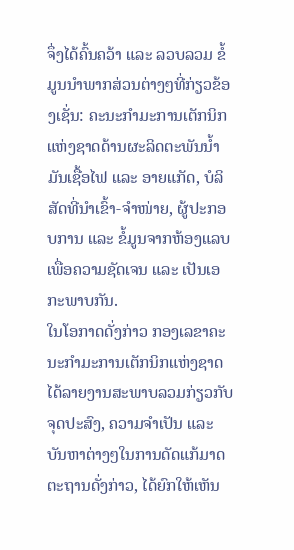ຈຶ່ງໄດ້ຄົ້ນຄວ້າ ແລະ ລວບລວມ ຂໍ້ມູນນຳພາກສ່ວນຕ່າງໆທີ່ກ່ຽວຂ້ອງເຊັ່ນ: ຄະນະກຳມະການເຕັກນິກແຫ່ງຊາດດ້ານຜະລິດຕະພັນນ້ຳມັນເຊື້ອໄຟ ແລະ ອາຍແກັດ, ບໍລິສັດທີ່ນຳເຂົ້າ-ຈຳໜ່າຍ, ຜູ້ປະກອບການ ແລະ ຂໍ້ມູນຈາກຫ້ອງແລບ ເພື່ອຄວາມຊັດເຈນ ແລະ ເປັນເອກະພາບກັນ.
ໃນໂອກາດດັ່ງກ່າວ ກອງເລຂາຄະນະກຳມະການເຕັກນິກແຫ່ງຊາດ ໄດ້ລາຍງານສະພາບລວມກ່ຽວກັບຈຸດປະສົງ, ຄວາມຈຳເປັນ ແລະ ບັນຫາຕ່າງໆໃນການດັດແກ້ມາດຕະຖານດັ່ງກ່າວ, ໄດ້ຍົກໃຫ້ເຫັນ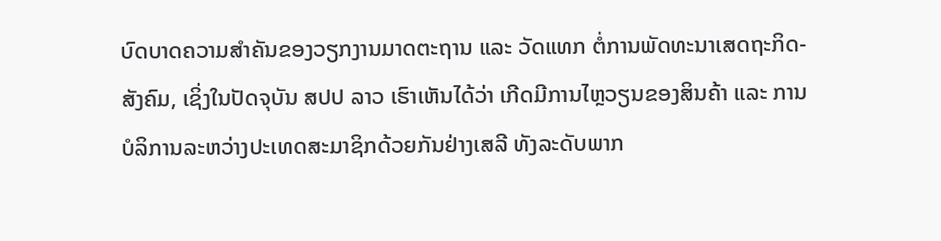ບົດບາດຄວາມສຳຄັນຂອງວຽກງານມາດຕະຖານ ແລະ ວັດແທກ ຕໍ່ການພັດທະນາເສດຖະກິດ-ສັງຄົມ, ເຊິ່ງໃນປັດຈຸບັນ ສປປ ລາວ ເຮົາເຫັນໄດ້ວ່າ ເກີດມີການໄຫຼວຽນຂອງສິນຄ້າ ແລະ ການບໍລິການລະຫວ່າງປະເທດສະມາຊິກດ້ວຍກັນຢ່າງເສລີ ທັງລະດັບພາກ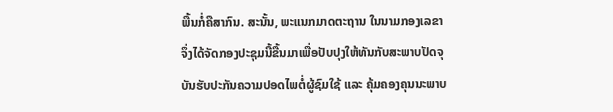ພື້ນກໍ່ຄືສາກົນ. ສະນັ້ນ, ພະແນກມາດຕະຖານ ໃນນາມກອງເລຂາ ຈຶ່ງໄດ້ຈັດກອງປະຊຸມນີ້ຂື້ນມາເພື່ອປັບປຸງໃຫ້ທັນກັບສະພາບປັດຈຸບັນຮັບປະກັນຄວາມປອດໄພຕໍ່ຜູ້ຊົມໃຊ້ ແລະ ຄຸ້ມຄອງຄຸນນະພາບ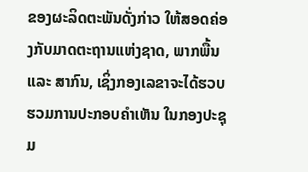ຂອງຜະລິດຕະພັນດັ່ງກ່າວ ໃຫ້ສອດຄ່ອງກັບມາດຕະຖານແຫ່ງຊາດ, ພາກພື້ນ ແລະ ສາກົນ, ເຊິ່ງກອງເລຂາຈະໄດ້ຮວບຮວມການປະກອບຄຳເຫັນ ໃນກອງປະຊຸມ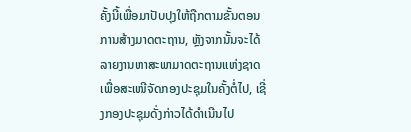ຄັ້ງນີ້ເພື່ອມາປັບປຸງໃຫ້ຖືກຕາມຂັ້ນຕອນການສ້າງມາດຕະຖານ, ຫຼັງຈາກນັ້ນຈະໄດ້ລາຍງານຫາສະພາມາດຕະຖານແຫ່ງຊາດເພື່ອສະເໜີຈັດກອງປະຊຸມໃນຄັ້ງຕໍ່ໄປ, ເຊີ່ງກອງປະຊຸມດັ່ງກ່າວໄດ້ດຳເນີນໄປ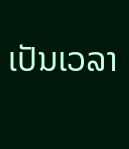ເປັນເວລາ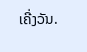ເຄີ່ງວັນ.